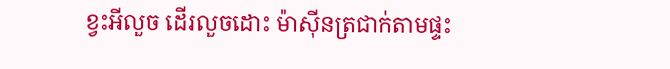ខ្វះអីលួច ដើរលួចដោះ ម៉ាស៊ីនត្រជាក់តាមផ្ទះ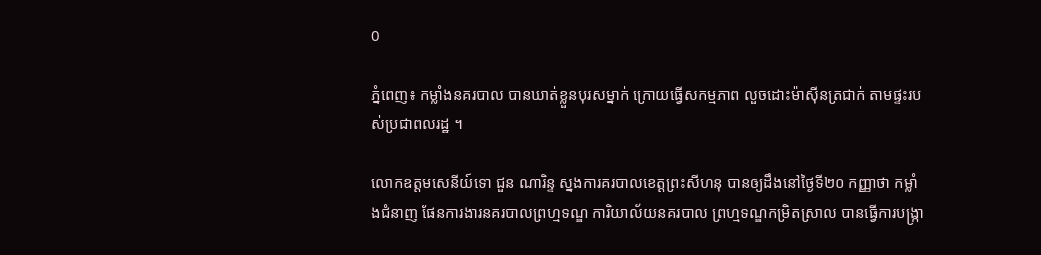0

ភ្នំពេញ៖ កម្លាំងនគរបាល បានឃាត់ខ្លួនបុរសម្នាក់ ក្រោយធ្វើសកម្មភាព លួចដោះម៉ាស៊ីនត្រជាក់ តាមផ្ទះរបស់ប្រជាពលរដ្ឋ ។

លោកឧត្ដមសេនីយ៍ទោ ជួន ណារិន្ទ ស្នងការគរបាលខេត្តព្រះសីហនុ បានឲ្យដឹងនៅថ្ងៃទី២០ កញ្ញាថា កម្លាំងជំនាញ ផែនការងារនគរបាលព្រហ្មទណ្ឌ ការិយាល័យនគរបាល ព្រហ្មទណ្ឌកម្រិតស្រាល បានធ្វើការបង្ក្រា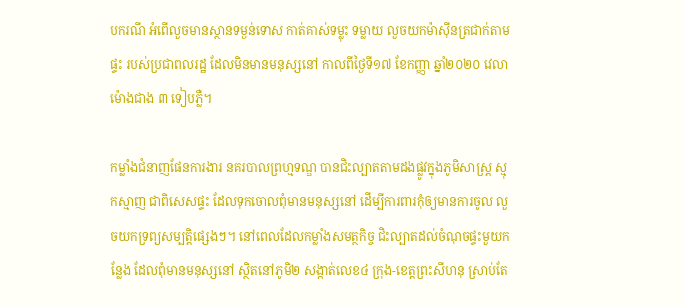បករណី អំពើលួចមានស្ថានទម្ងន់ទោស កាត់គាស់ទម្លុះ ទម្លាយ លួចយកម៉ាស៊ីនត្រជាក់តាមផ្ទះ របស់ប្រជាពលរដ្ឋ ដែលមិនមានមនុស្សនៅ កាលពីថ្ងៃទី១៧ ខែកញ្ញា ឆ្នាំ២០២០ វេលាម៉ោងជាង ៣ ទៀបភ្លឺ។

កម្លាំងជំនាញផែនការងារ នគរបាលព្រហ្មទណ្ឌ បានជិះល្បាតតាមដងផ្លូវក្នុងភូមិសាស្រ្ត ស្មុកស្មាញ ជាពិសេសផ្ទះ ដែលទុកចោលពុំមានមនុស្សនៅ ដើម្បីការពារកុំឲ្យមានការចូល លួចយកទ្រព្យសម្បត្តិផ្សេងៗ។ នៅពេលដែលកម្លាំងសមត្ថកិច្ច ជិះល្បាតដល់ចំណុចផ្ទះមួយកន្លែង ដែលពុំមានមនុស្សនៅ ស្ថិតនៅភូមិ២ សង្កាត់លេខ៤ ក្រុង-ខេត្តព្រះសីហនុ ស្រាប់តែ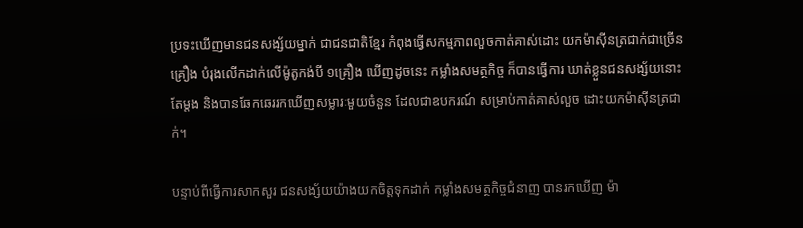ប្រទះឃើញមានជនសង្ស័យម្នាក់ ជាជនជាតិខ្មែរ កំពុងធ្វើសកម្មភាពលួចកាត់គាស់ដោះ យកម៉ាស៊ីនត្រជាក់ជាច្រើនគ្រឿង បំរុងលើកដាក់លើម៉ូតូកង់បី ១គ្រឿង ឃើញដូចនេះ កម្លាំងសមត្ថកិច្ច ក៏បានធ្វើការ ឃាត់ខ្លួនជនសង្ស័យនោះតែម្តង និងបានឆែកឆេររកឃើញសម្លារៈមួយចំនួន ដែលជាឧបករណ៍ សម្រាប់កាត់គាស់លួច ដោះយកម៉ាស៊ីនត្រជាក់។

បន្ទាប់ពីធ្វើការសាកសួរ ជនសង្ស័យយ៉ាងយកចិត្តទុកដាក់ កម្លាំងសមត្ថកិច្ចជំនាញ បានរកឃើញ ម៉ា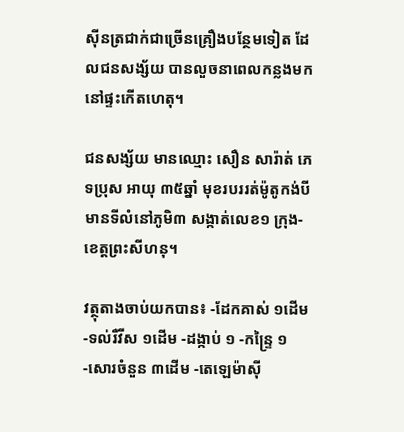ស៊ីនត្រជាក់ជាច្រើនគ្រឿងបន្ថែមទៀត ដែលជនសង្ស័យ បានលួចនាពេលកន្លងមក នៅផ្ទះកើតហេតុ។

ជនសង្ស័យ មានឈ្មោះ សឿន សារ៉ាត់ ភេទប្រុស អាយុ ៣៥ឆ្នាំ មុខរបររត់ម៉ូតូកង់បី មានទីលំនៅភូមិ៣ សង្កាត់លេខ១ ក្រុង-ខេត្តព្រះសីហនុ។

វត្ថុតាងចាប់យកបាន៖ -ដែកគាស់ ១ដើម -ទល់រឺវីស ១ដើម -ដង្កាប់ ១ -កន្ទ្រៃ ១ -សោរចំនួន ៣ដើម -តេឡេម៉ាស៊ី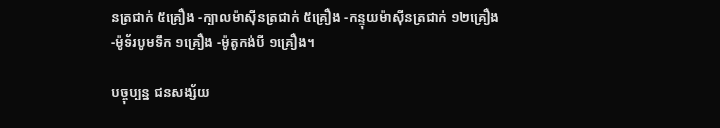នត្រជាក់ ៥គ្រឿង -ក្បាលម៉ាស៊ីនត្រជាក់ ៥គ្រឿង -កន្ទុយម៉ាស៊ីនត្រជាក់ ១២គ្រឿង -ម៉ូទ័របូមទឹក ១គ្រឿង -ម៉ូតូកង់បី ១គ្រឿង។

បច្ចុប្បន្ន ជនសង្ស័យ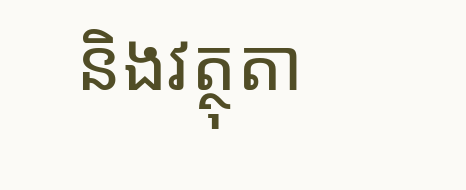និងវត្ថុតា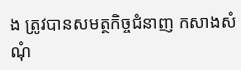ង ត្រូវបានសមត្ថកិច្ចជំនាញ កសាងសំណុំ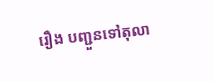រឿង បញ្ជួនទៅតុលា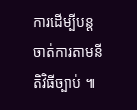ការដើម្បីបន្ដ ចាត់ការតាមនីតិវិធីច្បាប់ ៕